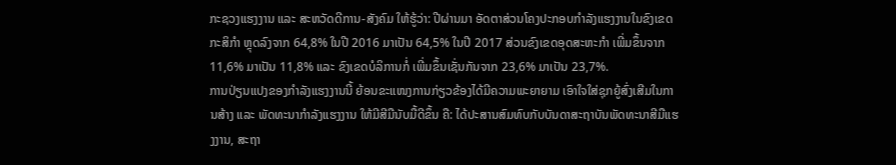ກະຊວງແຮງງານ ແລະ ສະຫວັດດີການ-ສັງຄົມ ໃຫ້ຮູ້ວ່າ: ປີຜ່ານມາ ອັດຕາສ່ວນໂຄງປະກອບກຳລັງແຮງງານໃນຂົງເຂດກະສິກຳ ຫຼຸດລົງຈາກ 64,8% ໃນປີ 2016 ມາເປັນ 64,5% ໃນປີ 2017 ສ່ວນຂົງເຂດອຸດສະຫະກຳ ເພີ່ມຂຶ້ນຈາກ 11,6% ມາເປັນ 11,8% ແລະ ຂົງເຂດບໍລິການກໍ່ ເພີ່ມຂຶ້ນເຊັ່ນກັນຈາກ 23,6% ມາເປັນ 23,7%.
ການປ່ຽນແປງຂອງກຳລັງແຮງງານນີ້ ຍ້ອນຂະແໜງການກ່ຽວຂ້ອງໄດ້ມີຄວາມພະຍາຍາມ ເອົາໃຈໃສ່ຊຸກຍູ້ສົ່ງເສີມໃນການສ້າງ ແລະ ພັດທະນາກຳລັງແຮງງານ ໃຫ້ມີສີມືນັບມື້ດີຂຶ້ນ ຄື: ໄດ້ປະສານສົມທົບກັບບັນດາສະຖາບັນພັດທະນາສີມືແຮງງານ, ສະຖາ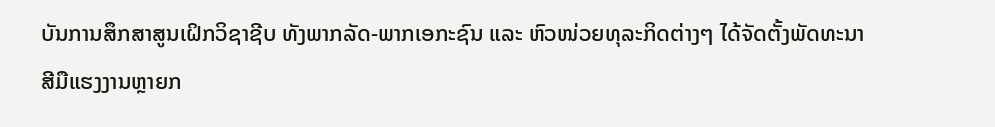ບັນການສຶກສາສູນເຝິກວິຊາຊີບ ທັງພາກລັດ-ພາກເອກະຊົນ ແລະ ຫົວໜ່ວຍທຸລະກິດຕ່າງໆ ໄດ້ຈັດຕັ້ງພັດທະນາສີມືແຮງງານຫຼາຍກ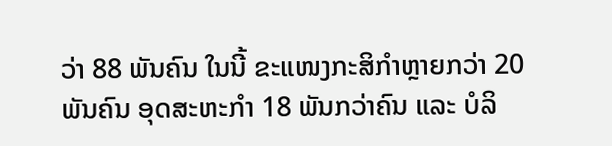ວ່າ 88 ພັນຄົນ ໃນນີ້ ຂະແໜງກະສິກຳຫຼາຍກວ່າ 20 ພັນຄົນ ອຸດສະຫະກຳ 18 ພັນກວ່າຄົນ ແລະ ບໍລິ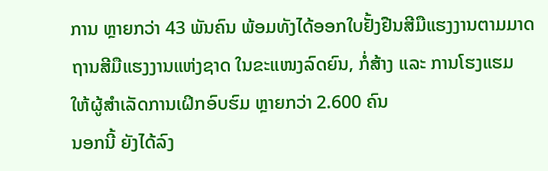ການ ຫຼາຍກວ່າ 43 ພັນຄົນ ພ້ອມທັງໄດ້ອອກໃບຢັ້ງຢືນສີມືແຮງງານຕາມມາດຖານສີມືແຮງງານແຫ່ງຊາດ ໃນຂະແໜງລົດຍົນ, ກໍ່ສ້າງ ແລະ ການໂຮງແຮມ ໃຫ້ຜູ້ສຳເລັດການເຝິກອົບຮົມ ຫຼາຍກວ່າ 2.600 ຄົນ
ນອກນີ້ ຍັງໄດ້ລົງ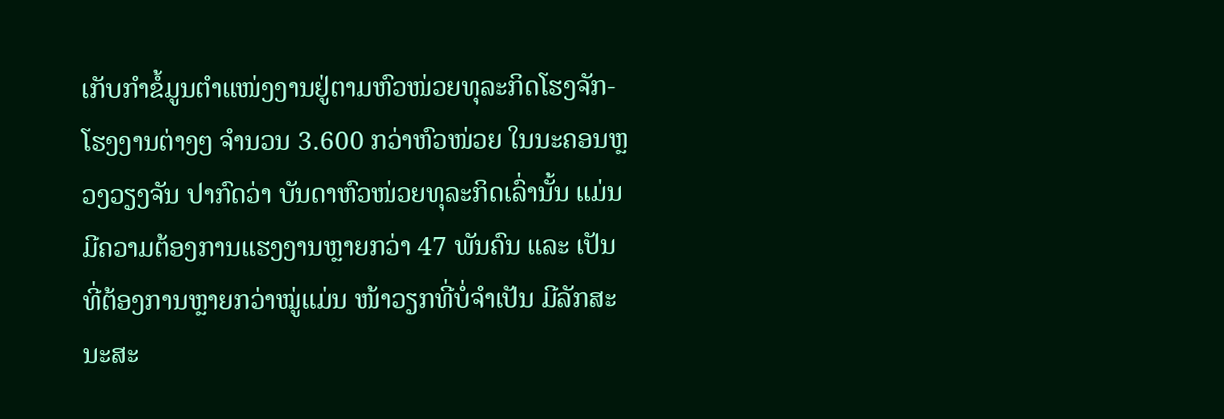ເກັບກຳຂໍ້ມູນຕຳແໜ່ງງານຢູ່ຕາມຫົວໜ່ວຍທຸລະກິດໂຮງຈັກ-ໂຮງງານຕ່າງໆ ຈຳນວນ 3.600 ກວ່າຫົວໜ່ວຍ ໃນນະຄອນຫຼວງວຽງຈັນ ປາກົດວ່າ ບັນດາຫົວໜ່ວຍທຸລະກິດເລົ່ານັ້ນ ແມ່ນມີຄວາມຕ້ອງການແຮງງານຫຼາຍກວ່າ 47 ພັນຄົນ ແລະ ເປັນທີ່ຕ້ອງການຫຼາຍກວ່າໝູ່ແມ່ນ ໜ້າວຽກທີ່ບໍ່ຈຳເປັນ ມີລັກສະນະສະ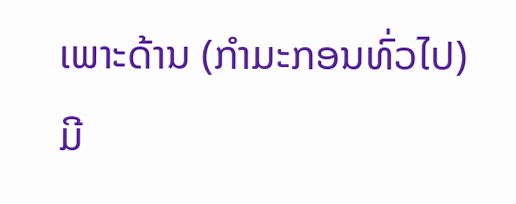ເພາະດ້ານ (ກຳມະກອນທົ່ວໄປ) ມີ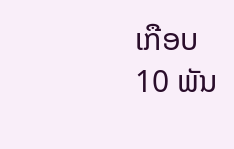ເກືອບ 10 ພັນ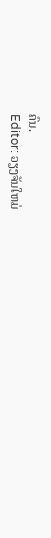ຄົນ.
Editor: ວຽງຈັນໃຫມ່